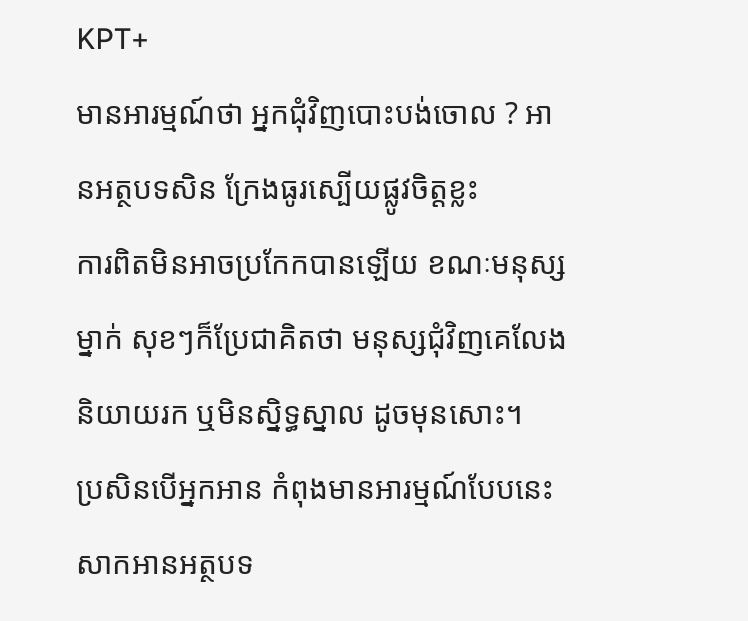KPT+
មានអារម្មណ៍ថា អ្នកជុំវិញបោះបង់ចោល ? អានអត្ថបទសិន ក្រែងធូរស្បើយផ្លូវចិត្តខ្លះ
ការពិតមិនអាចប្រកែកបានឡើយ ខណៈមនុស្សម្នាក់ សុខៗក៏ប្រែជាគិតថា មនុស្សជុំវិញគេលែងនិយាយរក ឬមិនស្និទ្ធស្នាល ដូចមុនសោះ។
ប្រសិនបើអ្នកអាន កំពុងមានអារម្មណ៍បែបនេះ សាកអានអត្ថបទ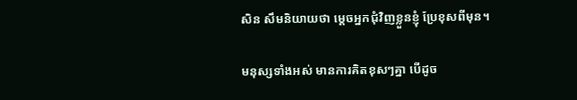សិន សឹមនិយាយថា ម្ដេចអ្នកជុំវិញខ្លួនខ្ញុំ ប្រែខុសពីមុន។

មនុស្សទាំងអស់ មានការគិតខុសៗគ្នា បើដូច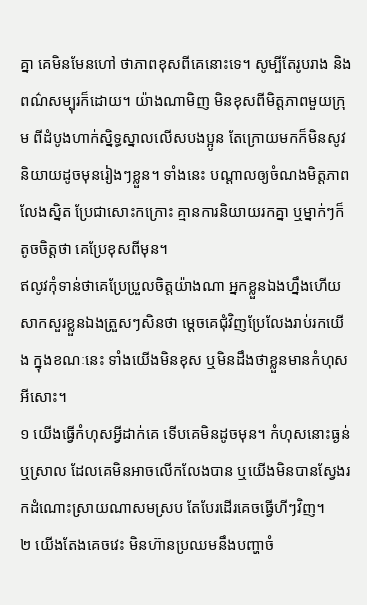គ្នា គេមិនមែនហៅ ថាភាពខុសពីគេនោះទេ។ សូម្បីតែរូបរាង និងពណ៌សម្បុរក៏ដោយ។ យ៉ាងណាមិញ មិនខុសពីមិត្តភាពមួយក្រុម ពីដំបូងហាក់ស្និទ្ធស្នាលលើសបងប្អូន តែក្រោយមកក៏មិនសូវនិយាយដូចមុនរៀងៗខ្លួន។ ទាំងនេះ បណ្ដាលឲ្យចំណងមិត្តភាពលែងស្និត ប្រែជាសោះកក្រោះ គ្មានការនិយាយរកគ្នា ឬម្នាក់ៗក៏តូចចិត្តថា គេប្រែខុសពីមុន។
ឥលូវកុំទាន់ថាគេប្រែប្រួលចិត្តយ៉ាងណា អ្នកខ្លួនឯងហ្នឹងហើយ សាកសួរខ្លួនឯងត្រួសៗសិនថា ម្ដេចគេជុំវិញប្រែលែងរាប់រកយើង ក្នុងខណៈនេះ ទាំងយើងមិនខុស ឬមិនដឹងថាខ្លួនមានកំហុសអីសោះ។
១ យើងធ្វើកំហុសអ្វីដាក់គេ ទើបគេមិនដូចមុន។ កំហុសនោះធ្ងន់ឬស្រាល ដែលគេមិនអាចលើកលែងបាន ឬយើងមិនបានស្វែងរកដំណោះស្រាយណាសមស្រប តែបែរដើរគេចធ្វើហីៗវិញ។
២ យើងតែងគេចវេះ មិនហ៊ានប្រឈមនឹងបញ្ហាចំ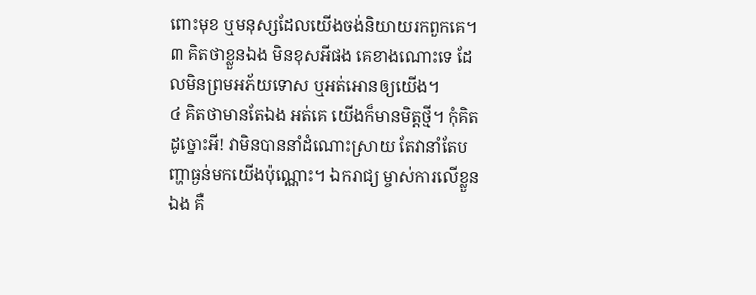ពោះមុខ ឬមនុស្សដែលយើងចង់និយាយរកពួកគេ។
៣ គិតថាខ្លួនឯង មិនខុសអីផង គេខាងណោះទេ ដែលមិនព្រមអភ័យទោស ឬអត់អោនឲ្យយើង។
៤ គិតថាមានតែឯង អត់គេ យើងក៏មានមិត្តថ្មី។ កុំគិតដូច្នោះអី! វាមិនបាននាំដំណោះស្រាយ តែវានាំតែបញ្ហាធ្ងន់មកយើងប៉ុណ្ណោះ។ ឯករាជ្យ ម្ចាស់ការលើខ្លួនឯង គឺ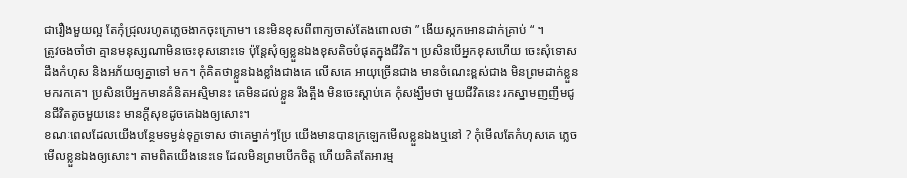ជារឿងមួយល្អ តែកុំជ្រុលរហូតភ្លេចងាកចុះក្រោម។ នេះមិនខុសពីពាក្យចាស់តែងពោលថា ” ងើយស្កកអោនដាក់គ្រាប់ “ ។
ត្រូវចងចាំថា គ្មានមនុស្សណាមិនចេះខុសនោះទេ ប៉ុន្តែសុំឲ្យខ្លួនឯងខុសតិចបំផុតក្នុងជីវិត។ ប្រសិនបើអ្នកខុសហើយ ចេះសុំទោស ដឹងកំហុស និងអភ័យឲ្យគ្នាទៅ មក។ កុំគិតថាខ្លួនឯងខ្លាំងជាងគេ លើសគេ អាយុច្រើនជាង មានចំណេះខ្ពស់ជាង មិនព្រមដាក់ខ្លួនមករកគេ។ ប្រសិនបើអ្នកមានគំនិតអស្មិមានះ គេមិនដល់ខ្លួន រឹងត្អឹង មិនចេះស្ដាប់គេ កុំសង្ឃឹមថា មួយជីវិតនេះ រកស្នាមញញឹមជូនជីវិតតូចមួយនេះ មានក្ដីសុខដូចគេឯងឲ្យសោះ។
ខណៈពេលដែលយើងបន្ថែមទម្ងន់ទុក្ខទោស ថាគេម្នាក់ៗប្រែ យើងមានបានក្រឡេកមើលខ្លួនឯងឬនៅ ? កុំមើលតែកំហុសគេ ភ្លេចមើលខ្លួនឯងឲ្យសោះ។ តាមពិតយើងនេះទេ ដែលមិនព្រមបើកចិត្ត ហើយគិតតែអារម្ម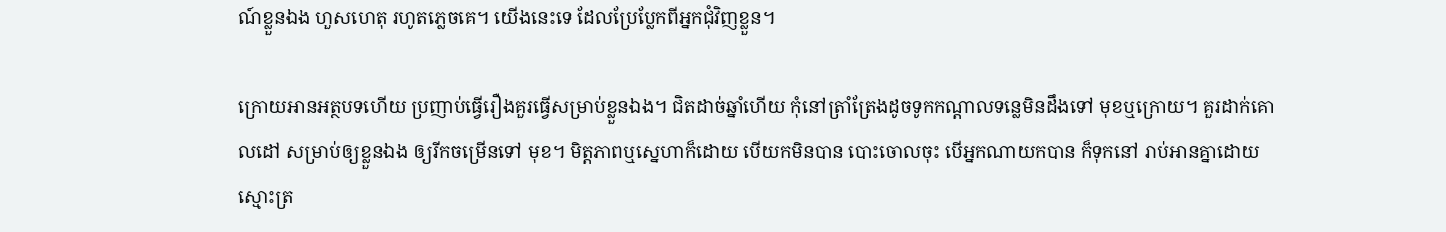ណ៍ខ្លួនឯង ហួសហេតុ រហូតភ្លេចគេ។ យើងនេះទេ ដែលប្រែប្លែកពីអ្នកជុំវិញខ្លួន។

ក្រោយអានអត្ថបទហើយ ប្រញាប់ធ្វើរឿងគួរធ្វើសម្រាប់ខ្លួនឯង។ ជិតដាច់ឆ្នាំហើយ កុំនៅត្រាំត្រែងដូចទូកកណ្ដាលទន្លេមិនដឹងទៅ មុខឬក្រោយ។ គួរដាក់គោលដៅ សម្រាប់ឲ្យខ្លួនឯង ឲ្យរីកចម្រើនទៅ មុខ។ មិត្តភាពឬស្នេហាក៏ដោយ បើយកមិនបាន បោះចោលចុះ បើអ្នកណាយកបាន ក៏ទុកនៅ រាប់អានគ្នាដោយស្មោះត្រ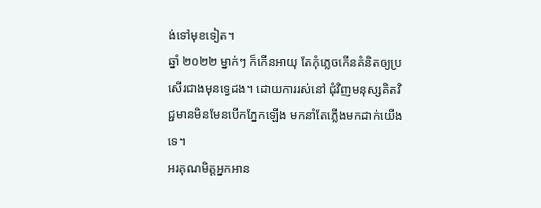ង់ទៅមុខទៀត។
ឆ្នាំ ២០២២ ម្នាក់ៗ ក៏កើនអាយុ តែកុំភ្លេចកើនគំនិតឲ្យប្រសើរជាងមុនទ្វេដង។ ដោយការរស់នៅ ជុំវិញមនុស្សគិតវិជ្ជមានមិនមែនបើកភ្នែកឡើង មកនាំតែភ្លើងមកដាក់យើងទេ។
អរគុណមិត្តអ្នកអាន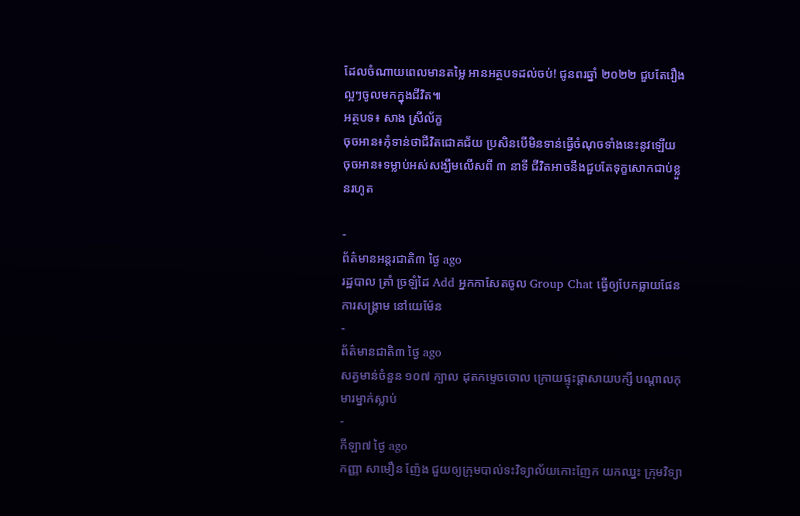ដែលចំណាយពេលមានតម្លៃ អានអត្ថបទដល់ចប់! ជូនពរឆ្នាំ ២០២២ ជួបតែរឿងល្អៗចូលមកក្នុងជីវិត៕
អត្ថបទ៖ សាង ស្រីល័ក្ខ
ចុចអាន៖កុំទាន់ថាជីវិតជោគជ័យ ប្រសិនបើមិនទាន់ធ្វើចំណុចទាំងនេះនូវឡើយ
ចុចអាន៖ទម្លាប់អស់សង្ឃឹមលើសពី ៣ នាទី ជីវិតអាចនឹងជួបតែទុក្ខសោកជាប់ខ្លួនរហូត

-
ព័ត៌មានអន្ដរជាតិ៣ ថ្ងៃ ago
រដ្ឋបាល ត្រាំ ច្រឡំដៃ Add អ្នកកាសែតចូល Group Chat ធ្វើឲ្យបែកធ្លាយផែនការសង្គ្រាម នៅយេម៉ែន
-
ព័ត៌មានជាតិ៣ ថ្ងៃ ago
សត្វមាន់ចំនួន ១០៧ ក្បាល ដុតកម្ទេចចោល ក្រោយផ្ទុះផ្ដាសាយបក្សី បណ្តាលកុមារម្នាក់ស្លាប់
-
កីឡា៧ ថ្ងៃ ago
កញ្ញា សាមឿន ញ៉ែង ជួយឲ្យក្រុមបាល់ទះវិទ្យាល័យកោះញែក យកឈ្នះ ក្រុមវិទ្យា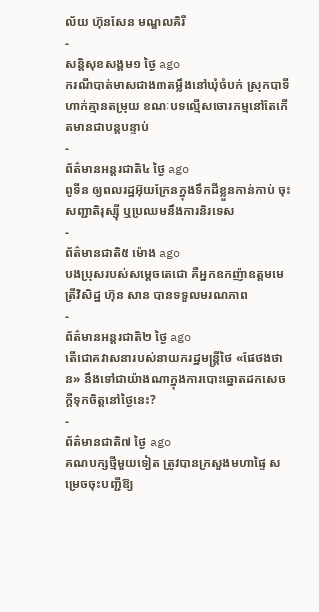ល័យ ហ៊ុនសែន មណ្ឌលគិរី
-
សន្តិសុខសង្គម១ ថ្ងៃ ago
ករណីបាត់មាសជាង៣តម្លឹងនៅឃុំចំបក់ ស្រុកបាទី ហាក់គ្មានតម្រុយ ខណៈបទល្មើសចោរកម្មនៅតែកើតមានជាបន្តបន្ទាប់
-
ព័ត៌មានអន្ដរជាតិ៤ ថ្ងៃ ago
ពូទីន ឲ្យពលរដ្ឋអ៊ុយក្រែនក្នុងទឹកដីខ្លួនកាន់កាប់ ចុះសញ្ជាតិរុស្ស៊ី ឬប្រឈមនឹងការនិរទេស
-
ព័ត៌មានជាតិ៥ ម៉ោង ago
បងប្រុសរបស់សម្ដេចតេជោ គឺអ្នកឧកញ៉ាឧត្តមមេត្រីវិសិដ្ឋ ហ៊ុន សាន បានទទួលមរណភាព
-
ព័ត៌មានអន្ដរជាតិ២ ថ្ងៃ ago
តើជោគវាសនារបស់នាយករដ្ឋមន្ត្រីថៃ «ផែថងថាន» នឹងទៅជាយ៉ាងណាក្នុងការបោះឆ្នោតដកសេចក្តីទុកចិត្តនៅថ្ងៃនេះ?
-
ព័ត៌មានជាតិ៧ ថ្ងៃ ago
គណបក្សថ្មីមួយទៀត ត្រូវបានក្រសួងមហាផ្ទៃ សម្រេចចុះបញ្ជីឱ្យ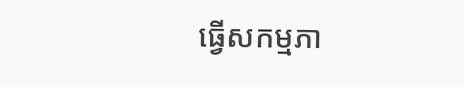ធ្វើសកម្មភា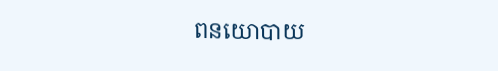ពនយោបាយ